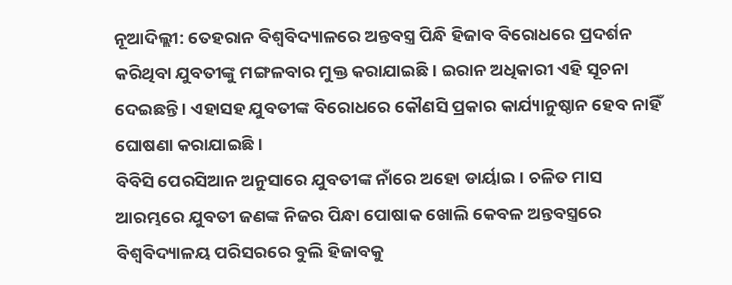ନୂଆଦିଲ୍ଲୀ: ତେହରାନ ବିଶ୍ୱବିଦ୍ୟାଳରେ ଅନ୍ତବସ୍ତ୍ର ପିନ୍ଧି ହିଜାବ ବିରୋଧରେ ପ୍ରଦର୍ଶନ କରିଥିବା ଯୁବତୀଙ୍କୁ ମଙ୍ଗଳବାର ମୁକ୍ତ କରାଯାଇଛି । ଇରାନ ଅଧିକାରୀ ଏହି ସୂଚନା ଦେଇଛନ୍ତି । ଏହାସହ ଯୁବତୀଙ୍କ ବିରୋଧରେ କୌଣସି ପ୍ରକାର କାର୍ଯ୍ୟାନୁଷ୍ଠାନ ହେବ ନାହିଁ ଘୋଷଣା କରାଯାଇଛି ।
ବିବିସି ପେରସିଆନ ଅନୁସାରେ ଯୁବତୀଙ୍କ ନାଁରେ ଅହୋ ଡାର୍ୟାଇ । ଚଳିତ ମାସ ଆରମ୍ଭରେ ଯୁବତୀ ଜଣଙ୍କ ନିଜର ପିନ୍ଧା ପୋଷାକ ଖୋଲି କେବଳ ଅନ୍ତବସ୍ତ୍ରରେ ବିଶ୍ୱବିଦ୍ୟାଳୟ ପରିସରରେ ବୁଲି ହିଜାବକୁ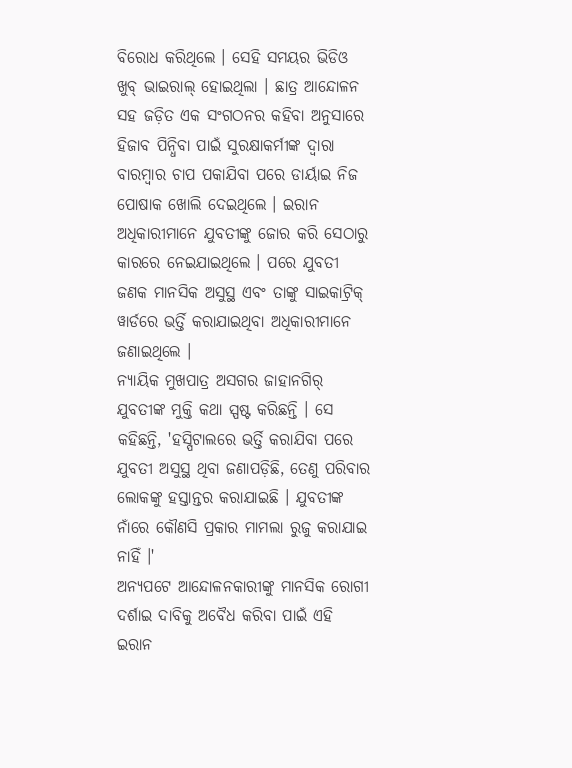ବିରୋଧ କରିଥିଲେ । ସେହି ସମୟର ଭିଡିଓ ଖୁବ୍ ଭାଇରାଲ୍ ହୋଇଥିଲା । ଛାତ୍ର ଆନ୍ଦୋଳନ ସହ ଜଡ଼ିତ ଏକ ସଂଗଠନର କହିବା ଅନୁସାରେ ହିଜାବ ପିନ୍ଧିବା ପାଇଁ ସୁରକ୍ଷାକର୍ମୀଙ୍କ ଦ୍ୱାରା ବାରମ୍ୱାର ଚାପ ପକାଯିବା ପରେ ଡାର୍ୟାଇ ନିଜ ପୋଷାକ ଖୋଲି ଦେଇଥିଲେ । ଇରାନ ଅଧିକାରୀମାନେ ଯୁବତୀଙ୍କୁ ଜୋର କରି ସେଠାରୁ କାରରେ ନେଇଯାଇଥିଲେ । ପରେ ଯୁବତୀ ଜଣକ ମାନସିକ ଅସୁସ୍ଥ ଏବଂ ତାଙ୍କୁ ସାଇକାଟ୍ରିକ୍ ୱାର୍ଡରେ ଭର୍ତ୍ତି କରାଯାଇଥିବା ଅଧିକାରୀମାନେ ଜଣାଇଥିଲେ ।
ନ୍ୟାୟିକ ମୁଖପାତ୍ର ଅସଗର ଜାହାନଗିର୍ ଯୁବତୀଙ୍କ ମୁକ୍ତି କଥା ସ୍ପଷ୍ଟ କରିଛନ୍ତି । ସେ କହିଛନ୍ତି, 'ହସ୍ପିଟାଲରେ ଭର୍ତ୍ତି କରାଯିବା ପରେ ଯୁବତୀ ଅସୁସ୍ଥ ଥିବା ଜଣାପଡ଼ିଛି, ତେଣୁ ପରିବାର ଲୋକଙ୍କୁ ହସ୍ତାନ୍ତର କରାଯାଇଛି । ଯୁବତୀଙ୍କ ନାଁରେ କୌଣସି ପ୍ରକାର ମାମଲା ରୁଜୁ କରାଯାଇ ନାହିଁ ।'
ଅନ୍ୟପଟେ ଆନ୍ଦୋଳନକାରୀଙ୍କୁ ମାନସିକ ରୋଗୀ ଦର୍ଶାଇ ଦାବିକୁ ଅବୈଧ କରିବା ପାଇଁ ଏହି ଇରାନ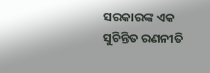ସରକାରଙ୍କ ଏକ ସୁଚିନ୍ତିତ ରଣନୀତି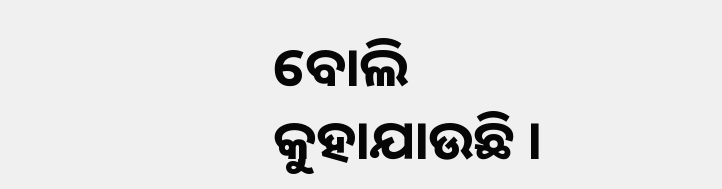ବୋଲି କୁହାଯାଉଛି ।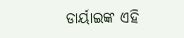ଡାର୍ୟାଇଙ୍କ ଏହି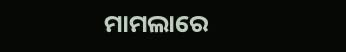ମାମଲାରେ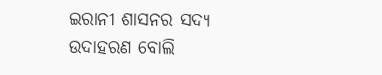ଇରାନୀ ଶାସନର ସଦ୍ୟ ଉଦାହରଣ ବୋଲି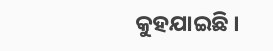କୁହଯାଇଛି ।